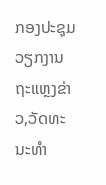ກອງປະຊຸມວຽກງານ ຖະແຫຼງຂ່າວ,ວັດທະນະທຳ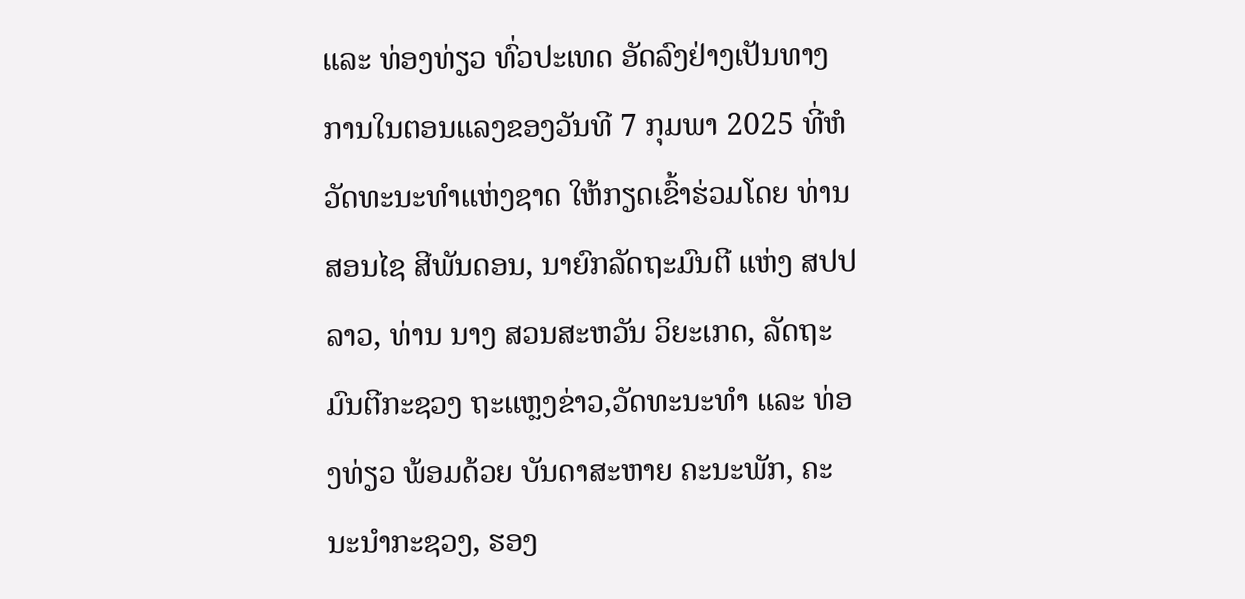ແລະ ທ່ອງທ່ຽວ ທົ່ວປະເທດ ອັດລົງຢ່າງເປັນທາງການໃນຕອນແລງຂອງວັນທີ 7 ກຸມພາ 2025 ທີ່ຫໍວັດທະນະທໍາແຫ່ງຊາດ ໃຫ້ກຽດເຂົ້າຮ່ວມໂດຍ ທ່ານ ສອນໄຊ ສີພັນດອນ, ນາຍົກລັດຖະມົນຕີ ແຫ່ງ ສປປ ລາວ, ທ່ານ ນາງ ສວນສະຫວັນ ວິຍະເກດ, ລັດຖະມົນຕີກະຊວງ ຖະແຫຼງຂ່າວ,ວັດທະນະທຳ ແລະ ທ່ອງທ່ຽວ ພ້ອມດ້ວຍ ບັນດາສະຫາຍ ຄະນະພັກ, ຄະນະນຳກະຊວງ, ຮອງ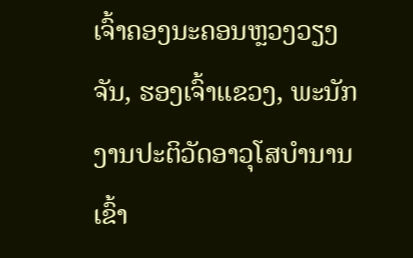ເຈົ້າຄອງນະຄອນຫຼວງວຽງຈັນ, ຮອງເຈົ້າແຂວງ, ພະນັກງານປະຕິວັດອາວຸໂສບຳນານ ເຂົ້າ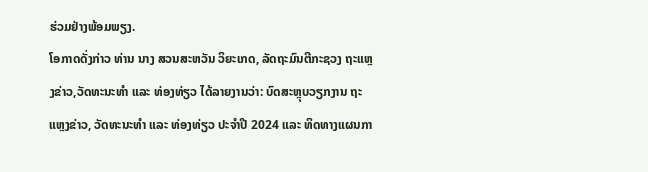ຮ່ວມຢ່າງພ້ອມພຽງ.
ໂອກາດດັ່ງກ່າວ ທ່ານ ນາງ ສວນສະຫວັນ ວິຍະເກດ, ລັດຖະມົນຕີກະຊວງ ຖະແຫຼງຂ່າວ,ວັດທະນະທຳ ແລະ ທ່ອງທ່ຽວ ໄດ້ລາຍງານວ່າ: ບົດສະຫຼຸບວຽກງານ ຖະແຫຼງຂ່າວ, ວັດທະນະທຳ ແລະ ທ່ອງທ່ຽວ ປະຈໍາປີ 2024 ແລະ ທິດທາງແຜນກາ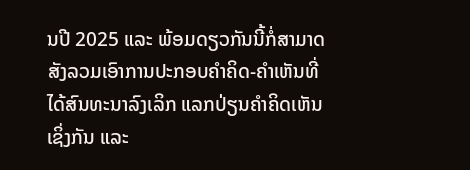ນປີ 2025 ແລະ ພ້ອມດຽວກັນນີ້ກໍ່ສາມາດສັງລວມເອົາການປະກອບຄຳຄິດ-ຄຳເຫັນທີ່ໄດ້ສົນທະນາລົງເລິກ ແລກປ່ຽນຄຳຄິດເຫັນເຊິ່ງກັນ ແລະ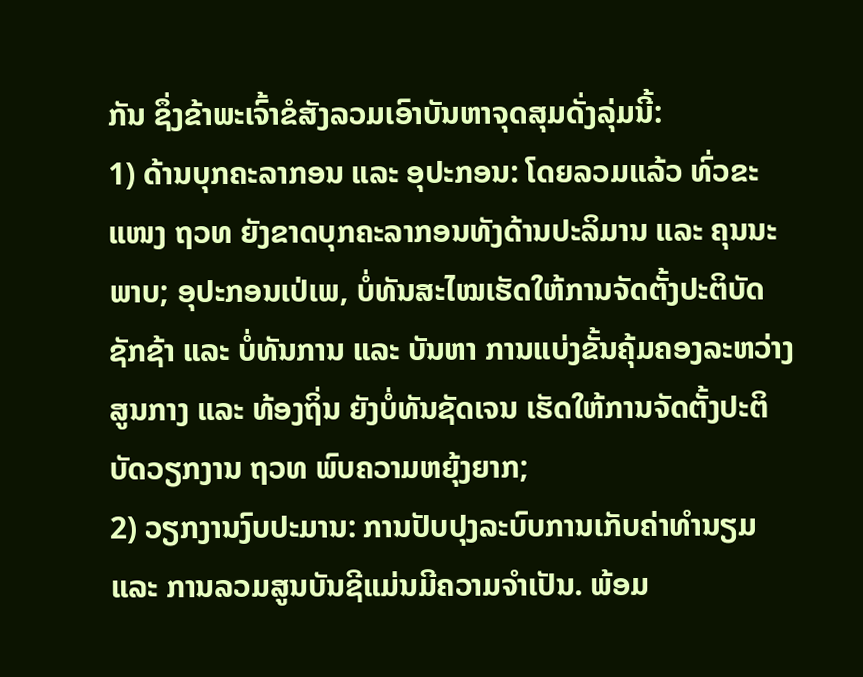ກັນ ຊຶ່ງຂ້າພະເຈົ້າຂໍສັງລວມເອົາບັນຫາຈຸດສຸມດັ່ງລຸ່ມນີ້:
1) ດ້ານບຸກຄະລາກອນ ແລະ ອຸປະກອນ: ໂດຍລວມແລ້ວ ທົ່ວຂະແໜງ ຖວທ ຍັງຂາດບຸກຄະລາກອນທັງດ້ານປະລິມານ ແລະ ຄຸນນະພາບ; ອຸປະກອນເປ່ເພ, ບໍ່ທັນສະໄໝເຮັດໃຫ້ການຈັດຕັ້ງປະຕິບັດຊັກຊ້າ ແລະ ບໍ່ທັນການ ແລະ ບັນຫາ ການແບ່ງຂັ້ນຄຸ້ມຄອງລະຫວ່າງສູນກາງ ແລະ ທ້ອງຖິ່ນ ຍັງບໍ່ທັນຊັດເຈນ ເຮັດໃຫ້ການຈັດຕັ້ງປະຕິບັດວຽກງານ ຖວທ ພົບຄວາມຫຍຸ້ງຍາກ;
2) ວຽກງານງົບປະມານ: ການປັບປຸງລະບົບການເກັບຄ່າທຳນຽມ ແລະ ການລວມສູນບັນຊີແມ່ນມີຄວາມຈຳເປັນ. ພ້ອມ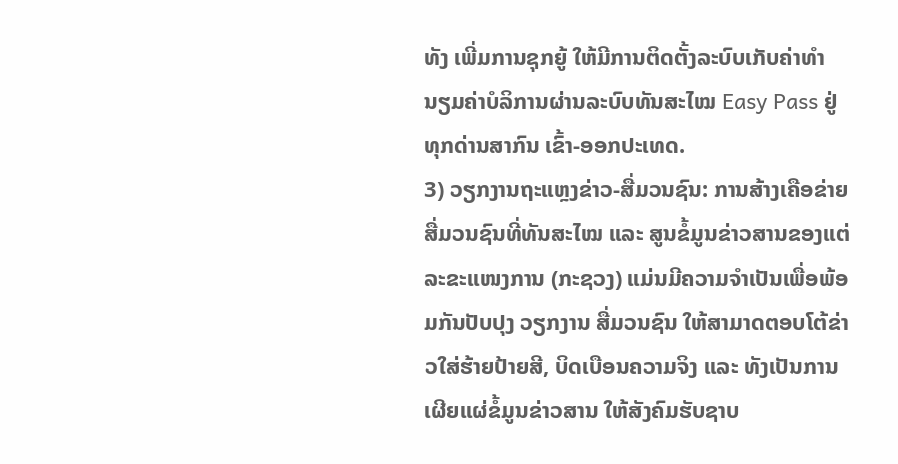ທັງ ເພີ່ມການຊຸກຍູ້ ໃຫ້ມີການຕິດຕັ້ງລະບົບເກັບຄ່າທຳນຽມຄ່າບໍລິການຜ່ານລະບົບທັນສະໄໝ Easy Pass ຢູ່ທຸກດ່ານສາກົນ ເຂົ້າ-ອອກປະເທດ.
3) ວຽກງານຖະແຫຼງຂ່າວ-ສື່ມວນຊົນ: ການສ້າງເຄືອຂ່າຍສື່ມວນຊົນທີ່ທັນສະໄໝ ແລະ ສູນຂໍ້ມູນຂ່າວສານຂອງແຕ່ລະຂະແໜງການ (ກະຊວງ) ແມ່ນມີຄວາມຈຳເປັນເພື່ອພ້ອມກັນປັບປຸງ ວຽກງານ ສື່ມວນຊົນ ໃຫ້ສາມາດຕອບໂຕ້ຂ່າວໃສ່ຮ້າຍປ້າຍສີ, ບິດເບືອນຄວາມຈິງ ແລະ ທັງເປັນການເຜີຍແຜ່ຂໍ້ມູນຂ່າວສານ ໃຫ້ສັງຄົມຮັບຊາບ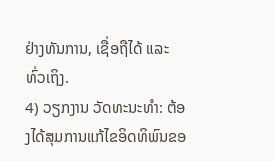ຢ່າງທັນການ, ເຊື່ອຖືໄດ້ ແລະ ທົ່ວເຖິງ.
4) ວຽກງານ ວັດທະນະທຳ: ຕ້ອງໄດ້ສຸມການແກ້ໄຂອິດທິພົນຂອ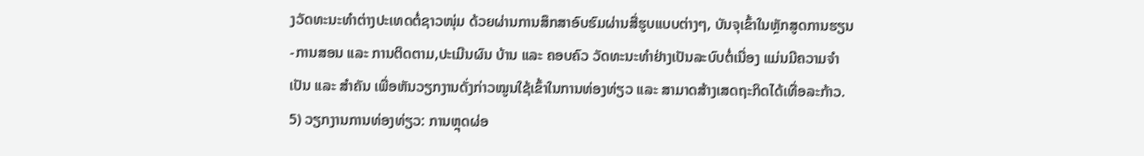ງວັດທະນະທຳຕ່າງປະເທດຕໍ່ຊາວໜຸ່ມ ດ້ວຍຜ່ານການສຶກສາອົບຮົມຜ່ານສື່ຮູບແບບຕ່າງໆ, ບັນຈຸເຂົ້າໃນຫຼັກສູດການຮຽນ-ການສອນ ແລະ ການຕິດຕາມ,ປະເມີນຜົນ ບ້ານ ແລະ ຄອບຄົວ ວັດທະນະທຳຢ່າງເປັນລະບົບຕໍ່ເນື່ອງ ແມ່ນມີຄວາມຈຳເປັນ ແລະ ສຳຄັນ ເພື່ອຫັນວຽກງານດັ່ງກ່າວໝູນໃຊ້ເຂົ້າໃນການທ່ອງທ່ຽວ ແລະ ສາມາດສ້າງເສດຖະກິດໄດ້ເທື່ອລະກ້າວ.
5) ວຽກງານການທ່ອງທ່ຽວ: ການຫຼຸດຜ່ອ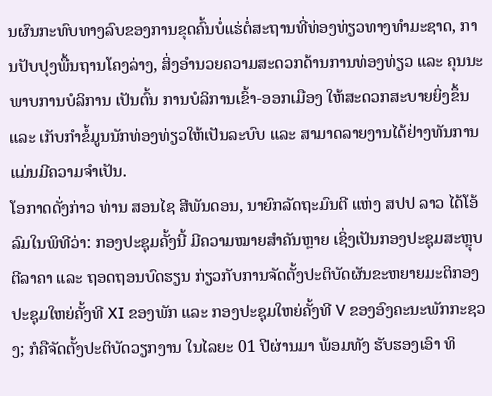ນຜົນກະທົບທາງລົບຂອງການຂຸດຄົ້ນບໍ່ແຮ່ຕໍ່ສະຖານທີ່ທ່ອງທ່ຽວທາງທຳມະຊາດ, ການປັບປຸງພື້ນຖານໂຄງລ່າງ, ສິ່ງອຳນວຍຄວາມສະດວກດ້ານການທ່ອງທ່ຽວ ແລະ ຄຸນນະພາບການບໍລິການ ເປັນຕົ້ນ ການບໍລິການເຂົ້າ-ອອກເມືອງ ໃຫ້ສະດວກສະບາຍຍິ່ງຂຶ້ນ ແລະ ເກັບກຳຂໍ້ມູນນັກທ່ອງທ່ຽວໃຫ້ເປັນລະບົບ ແລະ ສາມາດລາຍງານໄດ້ຢ່າງທັນການ ແມ່ນມີຄວາມຈຳເປັນ.
ໂອກາດດັ່ງກ່າວ ທ່ານ ສອນໄຊ ສີພັນດອນ, ນາຍົກລັດຖະມົນຕີ ແຫ່ງ ສປປ ລາວ ໄດ້ໂອ້ລົມໃນພິທີວ່າ: ກອງປະຊຸມຄັ້ງນີ້ ມີຄວາມໝາຍສຳຄັນຫຼາຍ ເຊິ່ງເປັນກອງປະຊຸມສະຫຼຸບຕີລາຄາ ແລະ ຖອດຖອນບົດຮຽນ ກ່ຽວກັບການຈັດຕັ້ງປະຕິບັດຜັນຂະຫຍາຍມະຕິກອງປະຊຸມໃຫຍ່ຄັ້ງທີ XI ຂອງພັກ ແລະ ກອງປະຊຸມໃຫຍ່ຄັ້ງທີ V ຂອງອົງຄະນະພັກກະຊວງ; ກໍຄືຈັດຕັ້ງປະຕິບັດວຽກງານ ໃນໄລຍະ 01 ປີຜ່ານມາ ພ້ອມທັງ ຮັບຮອງເອົາ ທິ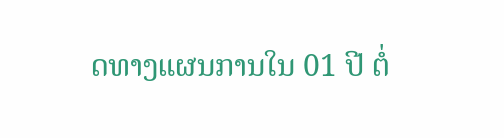ດທາງແຜນການໃນ 01 ປີ ຕໍ່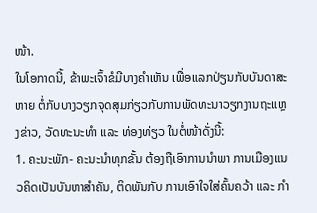ໜ້າ.
ໃນໂອກາດນີ້, ຂ້າພະເຈົ້າຂໍມີບາງຄໍາເຫັນ ເພື່ອແລກປ່ຽນກັບບັນດາສະຫາຍ ຕໍ່ກັບບາງວຽກຈຸດສຸມກ່ຽວກັບການພັດທະນາວຽກງານຖະແຫຼງຂ່າວ, ວັດທະນະທຳ ແລະ ທ່ອງທ່ຽວ ໃນຕໍ່ໜ້າດັ່ງນີ້:
1. ຄະນະພັກ- ຄະນະນໍາທຸກຂັ້ນ ຕ້ອງຖືເອົາການນໍາພາ ການເມືອງແນວຄິດເປັນບັນຫາສໍາຄັນ, ຕິດພັນກັບ ການເອົາໃຈໃສ່ຄົ້ນຄວ້າ ແລະ ກຳ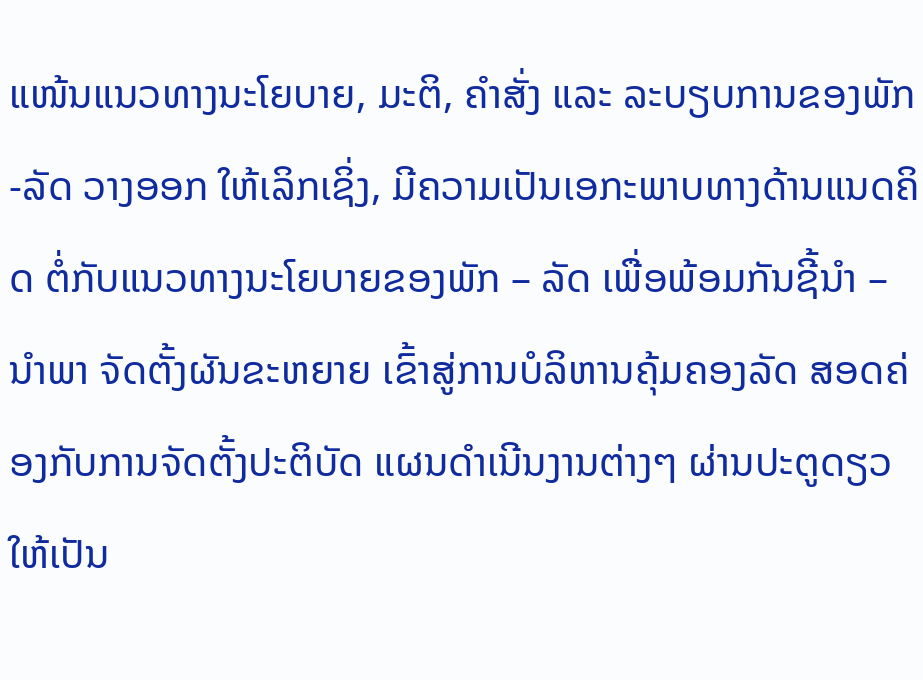ແໜ້ນແນວທາງນະໂຍບາຍ, ມະຕິ, ຄຳສັ່ງ ແລະ ລະບຽບການຂອງພັກ -ລັດ ວາງອອກ ໃຫ້ເລິກເຊິ່ງ, ມີຄວາມເປັນເອກະພາບທາງດ້ານແນດຄິດ ຕໍ່ກັບແນວທາງນະໂຍບາຍຂອງພັກ – ລັດ ເພື່ອພ້ອມກັນຊີ້ນຳ – ນໍາພາ ຈັດຕັ້ງຜັນຂະຫຍາຍ ເຂົ້າສູ່ການບໍລິຫານຄຸ້ມຄອງລັດ ສອດຄ່ອງກັບການຈັດຕັ້ງປະຕິບັດ ແຜນດຳເນີນງານຕ່າງໆ ຜ່ານປະຕູດຽວ ໃຫ້ເປັນ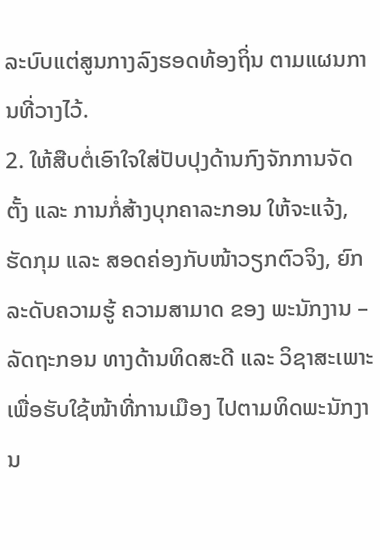ລະບົບແຕ່ສູນກາງລົງຮອດທ້ອງຖິ່ນ ຕາມແຜນການທີ່ວາງໄວ້.
2. ໃຫ້ສືບຕໍ່ເອົາໃຈໃສ່ປັບປຸງດ້ານກົງຈັກການຈັດຕັ້ງ ແລະ ການກໍ່ສ້າງບຸກຄາລະກອນ ໃຫ້ຈະແຈ້ງ, ຮັດກຸມ ແລະ ສອດຄ່ອງກັບໜ້າວຽກຕົວຈິງ, ຍົກລະດັບຄວາມຮູ້ ຄວາມສາມາດ ຂອງ ພະນັກງານ – ລັດຖະກອນ ທາງດ້ານທິດສະດີ ແລະ ວິຊາສະເພາະ ເພື່ອຮັບໃຊ້ໜ້າທີ່ການເມືອງ ໄປຕາມທິດພະນັກງານ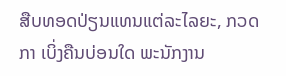ສືບທອດປ່ຽນແທນແຕ່ລະໄລຍະ, ກວດກາ ເບິ່ງຄືນບ່ອນໃດ ພະນັກງານ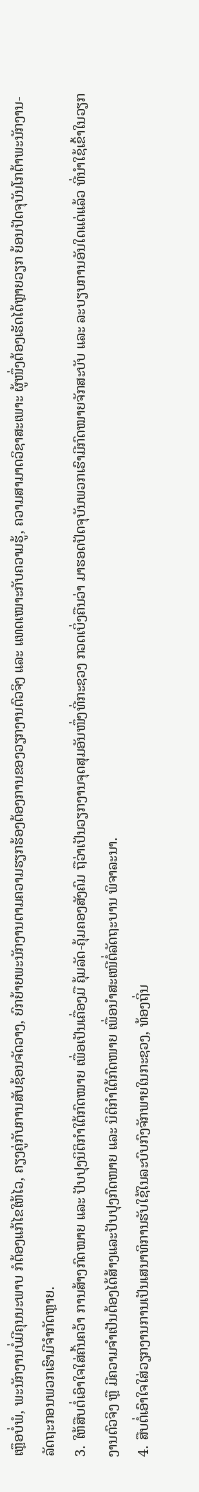ເຫຼຶອບໍ່ພໍ, ພະນັກງານບໍ່ມີຄຸນນະພາບ ກໍຕ້ອງແກ້ໄຂໃຫ້ໄວ, ຄຽງຄູ່ກັບການສັບຊ້ອນຈັດວາງ, ຍົກຍ້າຍພະນັກງານຕາມຄວາມຮຽກຮ້ອງຕ້ອງການຂອງວຽກງານຕົວຈິງ ແລະ ແທດເໝາະກັບຄວາມຮູ້, ຄວາມສາມາດວິຊາສະເພາະ ຜູ້ໜຶ່ງຕ້ອງເຮັດໄດ້ຫຼາຍວຽກ ຍ້ອນປັດຈຸບັນໂກຕ້າພະນັກງານ-ລັດຖະກອນພວກເຮົາມີຈຳກັດຫຼາຍ.
3. ໃຫ້ສືບຕໍ່ເອົາໃຈໃສ່ຄົ້ນຄວ້າ ການສ້າງກົດໝາຍ ແລະ ປັບປຸງນິຕິກໍາໃຕ້ກົດໝາຍ ເພື່ອເປັນເຄື່ອງມື ຄຸ້ມລັດ-ຄຸ້ມຄອງສັງຄົມ ຖືວ່າເປັນວຽກງານຈຸດສຸມອັນໜຶ່ງທີ່ກະຊວງ ກວດເບິ່ງຄືນວ່າ ມາຮອດປັດຈຸບັນພວກເຮົາມີກົດໝາຍຈັກສະບັບ ແລະ ລະບຽບການອັນໃດແດ່ແລ້ວ ທີ່ນຳໃຊ້ເຂົ້າໃນວຽກງານຕົວຈິງ ຫຼື ມີຄວາມຈຳເປັນຕ້ອງໄດ້ສ້າງແລະປັບປຸງກົດໜາຍ ແລະ ນິຕິກຳໃຕ້ກົດໜາຍ ເພື່ອນຳສະເໜີຕໍ່ລັດຖະບານ ພິຈາລະນາ.
4. ສືບຕໍ່ເອົາໃຈໃສ່ວຽກງານການເປັນເສນາທິການຮັບໃຊ້ໃນລະບົບກົງຈັກພາຍໃນກະຊວງ, ທ້ອງຖິ່ນ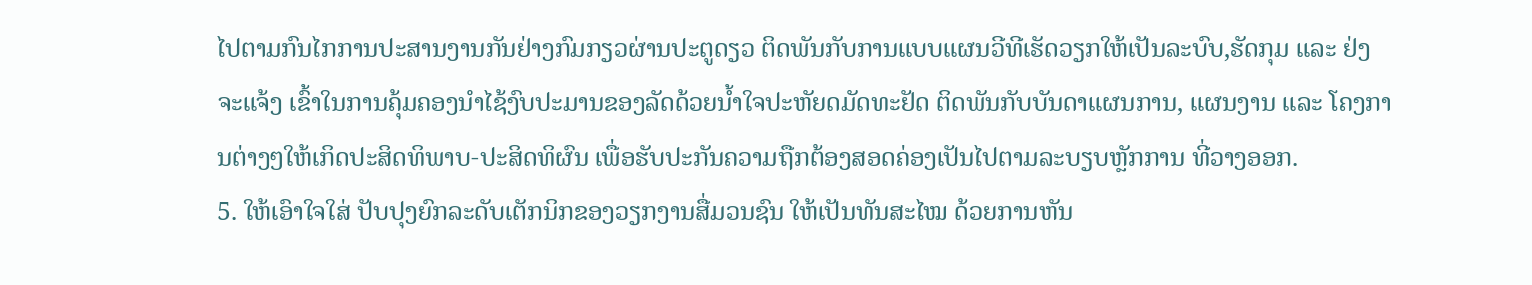ໄປຕາມກົນໄກການປະສານງານກັນຢ່າງກົມກຽວຜ່ານປະຕູດຽວ ຕິດພັນກັບການແບບແຜນວີທີເຮັດວຽກໃຫ້ເປັນລະບົບ,ຮັດກຸມ ແລະ ຢ່ງຈະແຈ້ງ ເຂົ້າໃນການຄຸ້ມຄອງນຳໄຊ້ງົບປະມານຂອງລັດດ້ວຍນໍ້າໃຈປະຫັຍດມັດທະຢັດ ຕິດພັນກັບບັນດາແຜນການ, ແຜນງານ ແລະ ໂຄງການຕ່າງໆໃຫ້ເກິດປະສິດທິພາບ-ປະສິດທິຜົນ ເພື່ອຮັບປະກັນຄວາມຖືກຕ້ອງສອດຄ່ອງເປັນໄປຕາມລະບຽບຫຼັກການ ທີ່ວາງອອກ.
5. ໃຫ້ເອົາໃຈໃສ່ ປັບປຸງຍົກລະດັບເຕັກນິກຂອງວຽກງານສື່ມວນຊົນ ໃຫ້ເປັນທັນສະໄໝ ດ້ວຍການຫັນ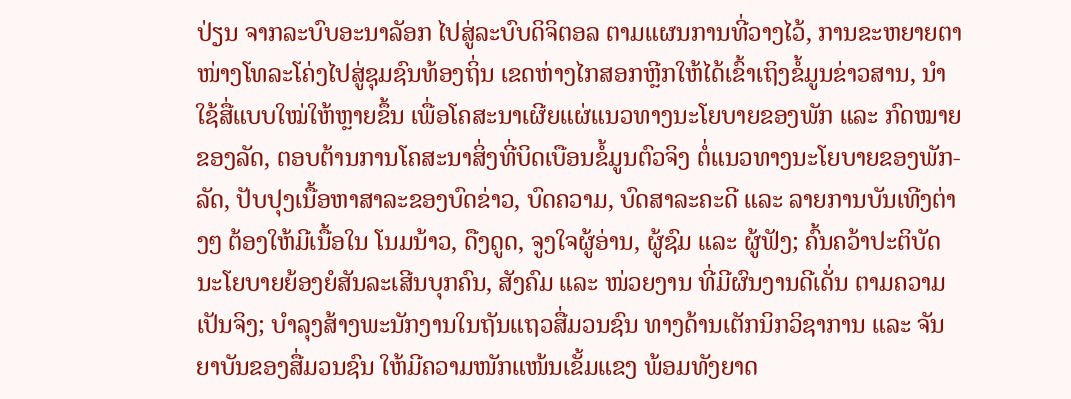ປ່ຽນ ຈາກລະບົບອະນາລັອກ ໄປສູ່ລະບົບດິຈິຕອລ ຕາມແຜນການທີ່ວາງໄວ້, ການຂະຫຍາຍຕາໜ່າງໂທລະໂຄ່ງໄປສູ່ຊຸມຊົນທ້ອງຖິ່ນ ເຂດຫ່າງໄກສອກຫຼີກໃຫ້ໄດ້ເຂົ້າເຖິງຂໍ້ມູນຂ່າວສານ, ນໍາໃຊ້ສື່ແບບໃໝ່ໃຫ້ຫຼາຍຂຶ້ນ ເພື່ອໂຄສະນາເຜີຍແຜ່ແນວທາງນະໂຍບາຍຂອງພັກ ແລະ ກົດໝາຍຂອງລັດ, ຕອບຕ້ານການໂຄສະນາສິ່ງທີ່ບິດເບືອນຂໍ້ມູນຕົວຈິງ ຕໍ່ແນວທາງນະໂຍບາຍຂອງພັກ-ລັດ, ປັບປຸງເນື້ອຫາສາລະຂອງບົດຂ່າວ, ບົດຄວາມ, ບົດສາລະຄະດີ ແລະ ລາຍການບັນເທີງຕ່າງໆ ຕ້ອງໃຫ້ມີເນື້ອໃນ ໂນມນ້າວ, ດືງດູດ, ຈູງໃຈຜູ້ອ່ານ, ຜູ້ຊົມ ແລະ ຜູ້ຟັງ; ຄົ້ນຄວ້າປະຕິບັດນະໂຍບາຍຍ້ອງຍໍສັນລະເສີນບຸກຄົນ, ສັງຄົມ ແລະ ໜ່ວຍງານ ທີ່ມີຜົນງານດີເດັ່ນ ຕາມຄວາມເປັນຈິງ; ບໍາລຸງສ້າງພະນັກງານໃນຖັນແຖວສື່ມວນຊົນ ທາງດ້ານເຕັກນິກວິຊາການ ແລະ ຈັນຍາບັນຂອງສື່ມວນຊົນ ໃຫ້ມີຄວາມໜັກແໜ້ນເຂັ້ມແຂງ ພ້ອມທັງຍາດ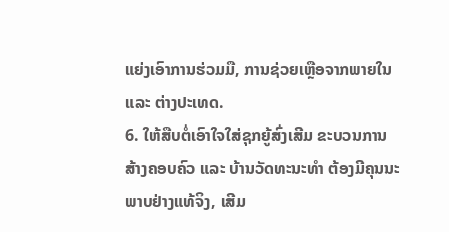ແຍ່ງເອົາການຮ່ວມມື, ການຊ່ວຍເຫຼືອຈາກພາຍໃນ ແລະ ຕ່າງປະເທດ.
6. ໃຫ້ສືບຕໍ່ເອົາໃຈໃສ່ຊຸກຍູ້ສົ່ງເສີມ ຂະບວນການສ້າງຄອບຄົວ ແລະ ບ້ານວັດທະນະທໍາ ຕ້ອງມີຄຸນນະພາບຢ່າງແທ້ຈິງ, ເສີມ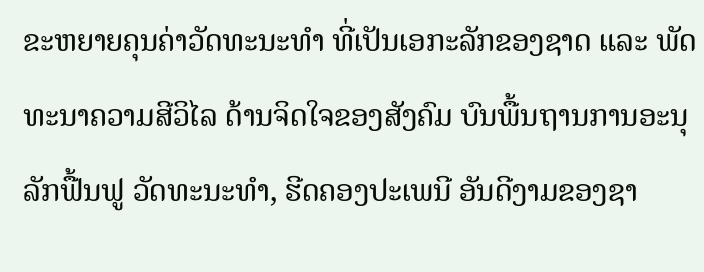ຂະຫຍາຍຄຸນຄ່າວັດທະນະທໍາ ທີ່ເປັນເອກະລັກຂອງຊາດ ແລະ ພັດທະນາຄວາມສີວິໄລ ດ້ານຈິດໃຈຂອງສັງຄົມ ບົນພື້ນຖານການອະນຸລັກຟື້ນຟູ ວັດທະນະທໍາ, ຮີດຄອງປະເພນີ ອັນດີງາມຂອງຊາ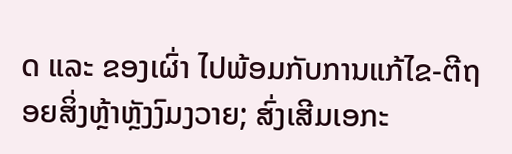ດ ແລະ ຂອງເຜົ່າ ໄປພ້ອມກັບການແກ້ໄຂ-ຕີຖອຍສິ່ງຫຼ້າຫຼັງງົມງວາຍ; ສົ່ງເສີມເອກະ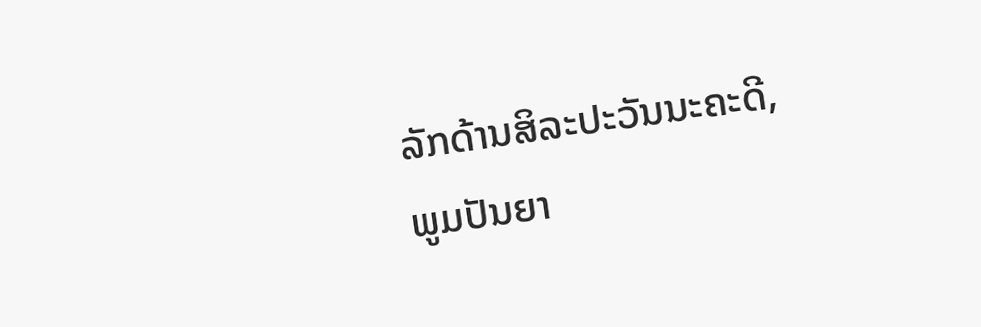ລັກດ້ານສິລະປະວັນນະຄະດີ, ພູມປັນຍາ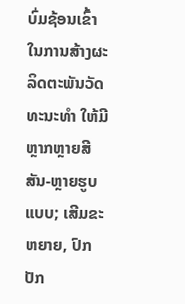ບົ່ມຊ້ອນເຂົ້າໃນການສ້າງຜະລິດຕະພັນວັດທະນະທໍາ ໃຫ້ມີຫຼາກຫຼາຍສີສັນ-ຫຼາຍຮູບແບບ; ເສີມຂະຫຍາຍ, ປົກປັກ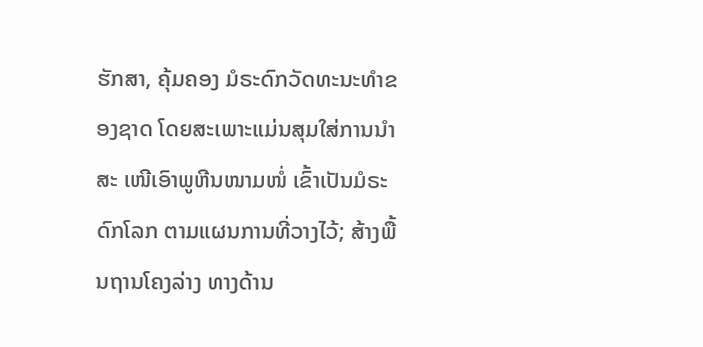ຮັກສາ, ຄຸ້ມຄອງ ມໍຣະດົກວັດທະນະທໍາຂອງຊາດ ໂດຍສະເພາະແມ່ນສຸມໃສ່ການນໍາສະ ເໜີເອົາພູຫີນໜາມໜໍ່ ເຂົ້າເປັນມໍຣະດົກໂລກ ຕາມແຜນການທີ່ວາງໄວ້; ສ້າງພື້ນຖານໂຄງລ່າງ ທາງດ້ານ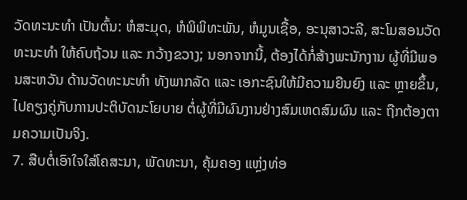ວັດທະນະທໍາ ເປັນຕົ້ນ: ຫໍສະມຸດ, ຫໍພິພິທະພັນ, ຫໍມູນເຊື້ອ, ອະນຸສາວະລີ, ສະໂມສອນວັດທະນະທໍາ ໃຫ້ຄົບຖ້ວນ ແລະ ກວ້າງຂວາງ; ນອກຈາກນີ້, ຕ້ອງໄດ້ກໍ່ສ້າງພະນັກງານ ຜູ້ທີ່ມີພອນສະຫວັນ ດ້ານວັດທະນະທໍາ ທັງພາກລັດ ແລະ ເອກະຊົນໃຫ້ມີຄວາມຍືນຍົງ ແລະ ຫຼາຍຂຶ້ນ, ໄປຄຽງຄູ່ກັບການປະຕິບັດນະໂຍບາຍ ຕໍ່ຜູ້ທີ່ມີຜົນງານຢ່າງສົມເຫດສົມຜົນ ແລະ ຖືກຕ້ອງຕາມຄວາມເປັນຈິງ.
7. ສືບຕໍ່ເອົາໃຈໃສ່ໂຄສະນາ, ພັດທະນາ, ຄຸ້ມຄອງ ແຫຼ່ງທ່ອ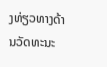ງທ່ຽວທາງດ້ານວັດທະນະ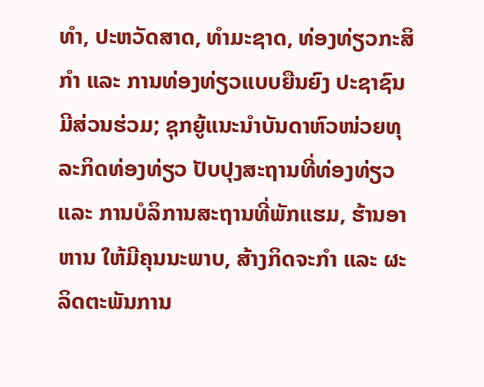ທຳ, ປະຫວັດສາດ, ທຳມະຊາດ, ທ່ອງທ່ຽວກະສິກໍາ ແລະ ການທ່ອງທ່ຽວແບບຍືນຍົງ ປະຊາຊົນມີສ່ວນຮ່ວມ; ຊຸກຍູ້ແນະນໍາບັນດາຫົວໜ່ວຍທຸລະກິດທ່ອງທ່ຽວ ປັບປຸງສະຖານທີ່ທ່ອງທ່ຽວ ແລະ ການບໍລິການສະຖານທີ່ພັກແຮມ, ຮ້ານອາຫານ ໃຫ້ມີຄຸນນະພາບ, ສ້າງກິດຈະກຳ ແລະ ຜະລິດຕະພັນການ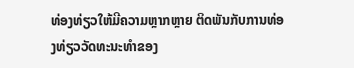ທ່ອງທ່ຽວໃຫ້ມີຄວາມຫຼາກຫຼາຍ ຕິດພັນກັບການທ່ອງທ່ຽວວັດທະນະທຳຂອງ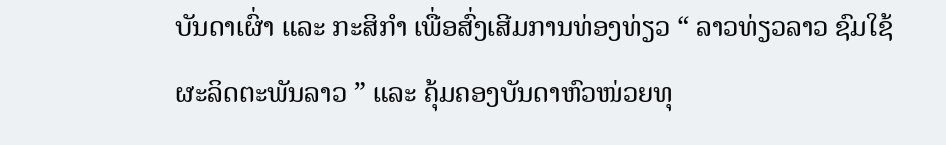ບັນດາເຜົ່າ ແລະ ກະສິກຳ ເພື່ອສົ່ງເສີມການທ່ອງທ່ຽວ “ ລາວທ່ຽວລາວ ຊົມໃຊ້ຜະລິດຕະພັນລາວ ” ແລະ ຄຸ້ມຄອງບັນດາຫົວໜ່ວຍທຸ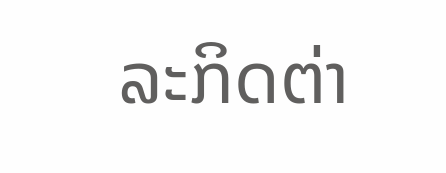ລະກິດຕ່າ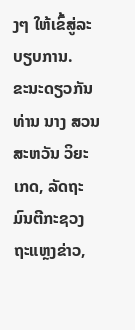ງໆ ໃຫ້ເຂົ້ສູ່ລະບຽບການ.
ຂະນະດຽວກັນ ທ່ານ ນາງ ສວນສະຫວັນ ວິຍະເກດ, ລັດຖະມົນຕີກະຊວງ ຖະແຫຼງຂ່າວ,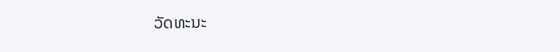ວັດທະນະ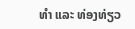ທຳ ແລະ ທ່ອງທ່ຽວ